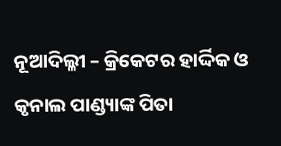ନୂଆଦିଲ୍ଳୀ – କ୍ରିକେଟର ହାର୍ଦ୍ଦିକ ଓ କୃନାଲ ପାଣ୍ଡ୍ୟାଙ୍କ ପିତା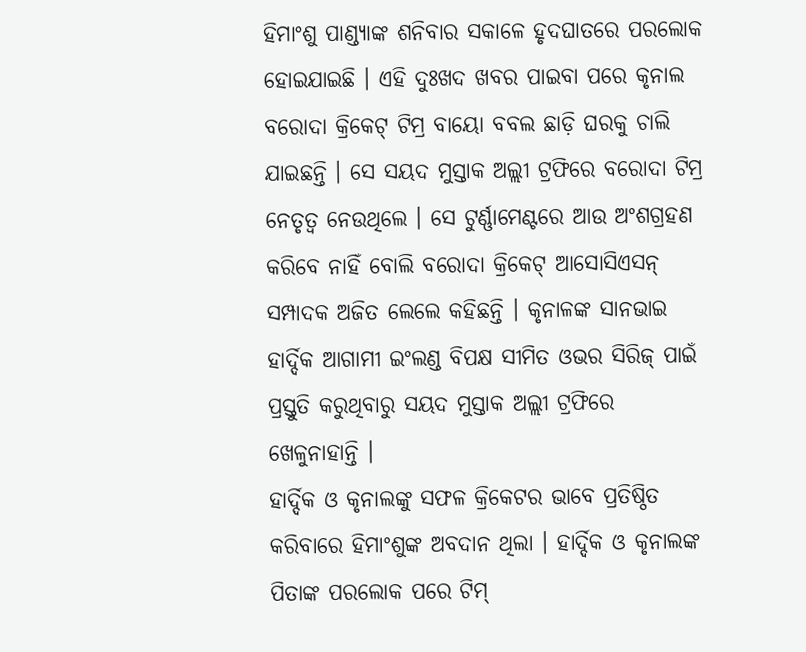ହିମାଂଶୁ ପାଣ୍ଡ୍ୟାଙ୍କ ଶନିବାର ସକାଳେ ହୃଦଘାତରେ ପରଲୋକ ହୋଇଯାଇଛି । ଏହି ଦୁଃଖଦ ଖବର ପାଇବା ପରେ କୃନାଲ ବରୋଦା କ୍ରିକେଟ୍ ଟିମ୍ର ବାୟୋ ବବଲ ଛାଡ଼ି ଘରକୁ ଚାଲି ଯାଇଛନ୍ତି । ସେ ସୟଦ ମୁସ୍ତାକ ଅଲ୍ଲୀ ଟ୍ରଫିରେ ବରୋଦା ଟିମ୍ର ନେତୃତ୍ୱ ନେଉଥିଲେ । ସେ ଟୁର୍ଣ୍ଣାମେଣ୍ଟରେ ଆଉ ଅଂଶଗ୍ରହଣ କରିବେ ନାହିଁ ବୋଲି ବରୋଦା କ୍ରିକେଟ୍ ଆସୋସିଏସନ୍ ସମ୍ପାଦକ ଅଜିତ ଲେଲେ କହିଛନ୍ତି । କୃନାଳଙ୍କ ସାନଭାଇ ହାର୍ଦ୍ଦିକ ଆଗାମୀ ଇଂଲଣ୍ଡ ବିପକ୍ଷ ସୀମିତ ଓଭର ସିରିଜ୍ ପାଇଁ ପ୍ରସ୍ତୁତି କରୁଥିବାରୁ ସୟଦ ମୁସ୍ତାକ ଅଲ୍ଲୀ ଟ୍ରଫିରେ ଖେଳୁନାହାନ୍ତି ।
ହାର୍ଦ୍ଦିକ ଓ କୃନାଲଙ୍କୁ ସଫଳ କ୍ରିକେଟର ଭାବେ ପ୍ରତିଷ୍ଠିତ କରିବାରେ ହିମାଂଶୁଙ୍କ ଅବଦାନ ଥିଲା । ହାର୍ଦ୍ଦିକ ଓ କୃନାଲଙ୍କ ପିତାଙ୍କ ପରଲୋକ ପରେ ଟିମ୍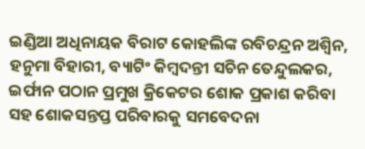ଇଣ୍ଡିଆ ଅଧିନାୟକ ବିରାଟ କୋହଲିଙ୍କ ରବିଚନ୍ଦ୍ରନ ଅଶ୍ୱିନ, ହନୁମା ବିହାରୀ, ବ୍ୟାଟିଂ କିମ୍ବଦନ୍ତୀ ସଚିନ ତେନ୍ଦୁଲକର, ଇର୍ଫାନ ପଠାନ ପ୍ରମୁଖ କ୍ରିକେଟର ଶୋକ ପ୍ରକାଶ କରିବା ସହ ଶୋକସନ୍ତପ୍ତ ପରିବାରକୁ ସମବେଦନା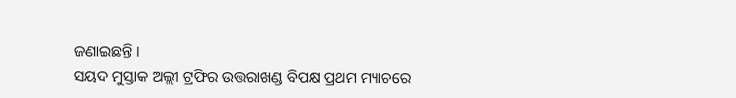ଜଣାଇଛନ୍ତି ।
ସୟଦ ମୁସ୍ତାକ ଅଲ୍ଲୀ ଟ୍ରଫିର ଉତ୍ତରାଖଣ୍ଡ ବିପକ୍ଷ ପ୍ରଥମ ମ୍ୟାଚରେ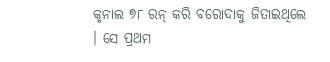କୃନାଲ ୭୮ ରନ୍ କରି ବରୋଦାକୁ ଜିତାଇଥିଲେ । ସେ ପ୍ରଥମ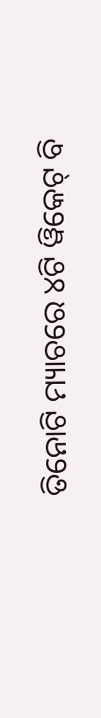ତିନୋଟି ମ୍ୟାଚରେ ୪ଟି ୱିକେଟ୍ ବି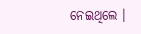ନେଇଥିଲେ ।